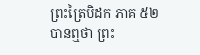ព្រះត្រៃបិដក ភាគ ៥២
បានឮថា ព្រះ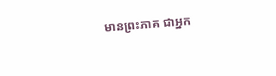មានព្រះភាគ ជាអ្នក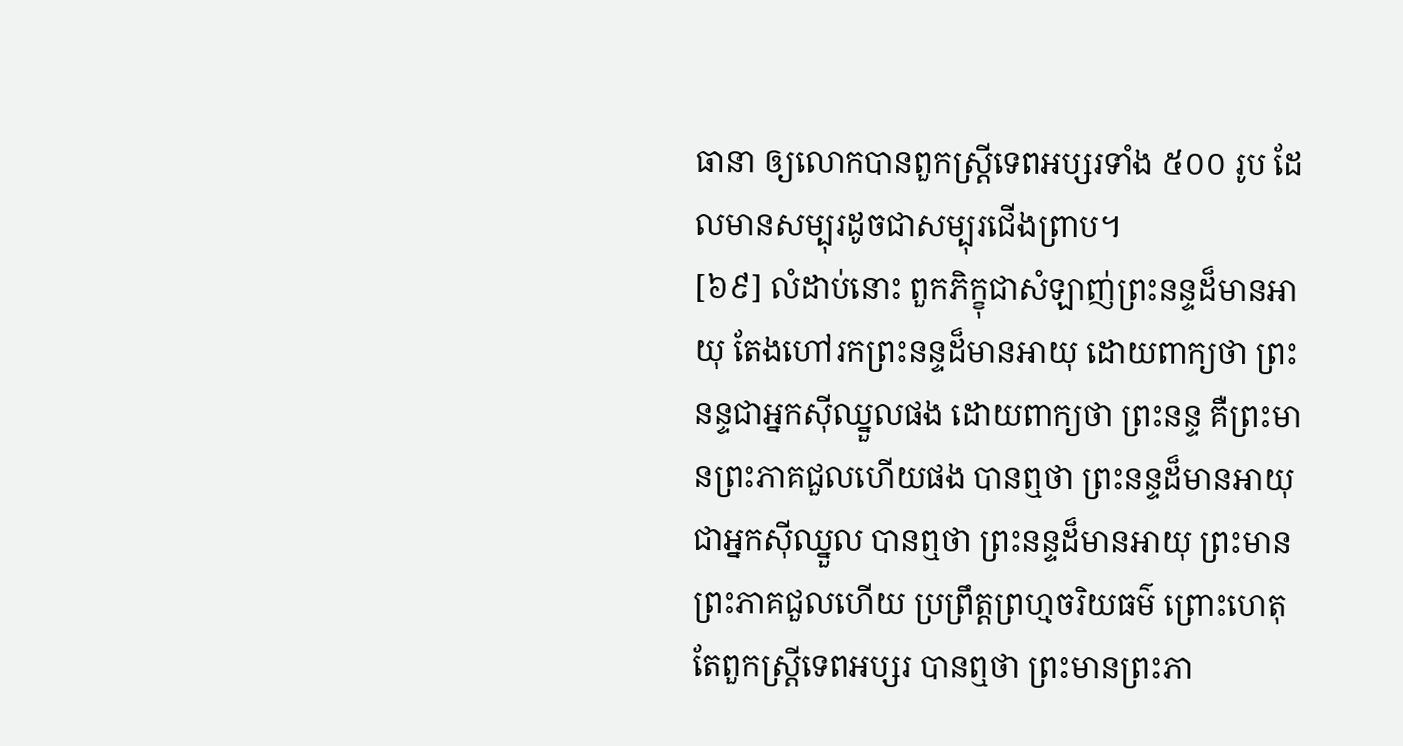ធានា ឲ្យលោកបានពួកស្ត្រីទេពអប្សរទាំង ៥០០ រូប ដែលមានសម្បុរដូចជាសម្បុរជើងព្រាប។
[៦៩] លំដាប់នោះ ពួកភិក្ខុជាសំឡាញ់ព្រះនន្ទដ៏មានអាយុ តែងហៅរកព្រះនន្ទដ៏មានអាយុ ដោយពាក្យថា ព្រះនន្ទជាអ្នកស៊ីឈ្នួលផង ដោយពាក្យថា ព្រះនន្ទ គឺព្រះមានព្រះភាគជួលហើយផង បានឮថា ព្រះនន្ទដ៏មានអាយុ ជាអ្នកស៊ីឈ្នួល បានឮថា ព្រះនន្ទដ៏មានអាយុ ព្រះមានព្រះភាគជួលហើយ ប្រព្រឹត្តព្រហ្មចរិយធម៌ ព្រោះហេតុតែពួកស្ត្រីទេពអប្សរ បានឮថា ព្រះមានព្រះភា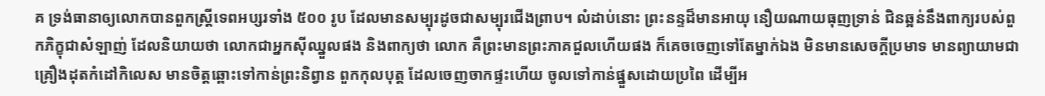គ ទ្រង់ធានាឲ្យលោកបានពួកស្ត្រីទេពអប្សរទាំង ៥០០ រូប ដែលមានសម្បុរដូចជាសម្បុរជើងព្រាប។ លំដាប់នោះ ព្រះនន្ទដ៏មានអាយុ នឿយណាយធុញទ្រាន់ ជិនឆ្អន់នឹងពាក្យរបស់ពួកភិក្ខុជាសំឡាញ់ ដែលនិយាយថា លោកជាអ្នកស៊ីឈ្នួលផង និងពាក្យថា លោក គឺព្រះមានព្រះភាគជួលហើយផង ក៏គេចចេញទៅតែម្នាក់ឯង មិនមានសេចក្តីប្រមាទ មានព្យាយាមជាគ្រឿងដុតកំដៅកិលេស មានចិត្តឆ្ពោះទៅកាន់ព្រះនិព្វាន ពួកកុលបុត្ត ដែលចេញចាកផ្ទះហើយ ចូលទៅកាន់ផ្នួសដោយប្រពៃ ដើម្បីអ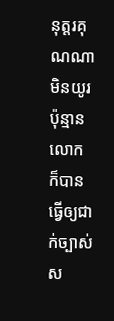នុត្តរគុណណា មិនយូរប៉ុន្មាន លោកក៏បានធ្វើឲ្យជាក់ច្បាស់ ស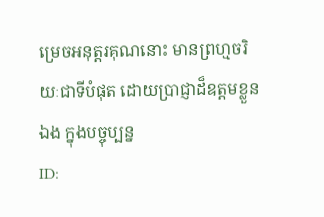ម្រេចអនុត្តរគុណនោះ មានព្រហ្មចរិយៈជាទីបំផុត ដោយប្រាជ្ញាដ៏ឧត្តមខ្លួនឯង ក្នុងបច្ចុប្បន្ន
ID: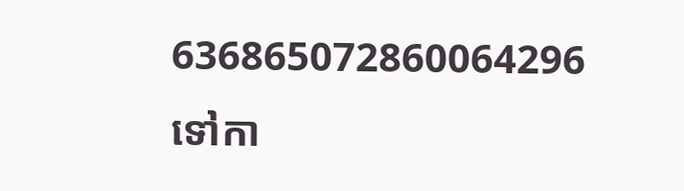636865072860064296
ទៅកា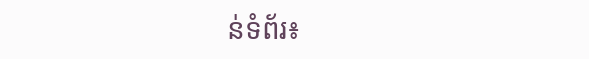ន់ទំព័រ៖